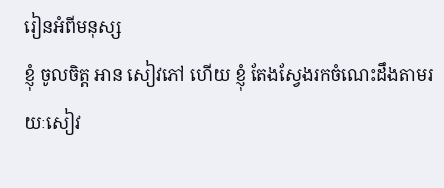រៀនអំពីមនុស្ស
ខ្ញុំ ចូលចិត្ត អាន សៀវភៅ ហើយ ខ្ញុំ តែងស្វែងរកចំណេះដឹងតាមរយៈសៀវ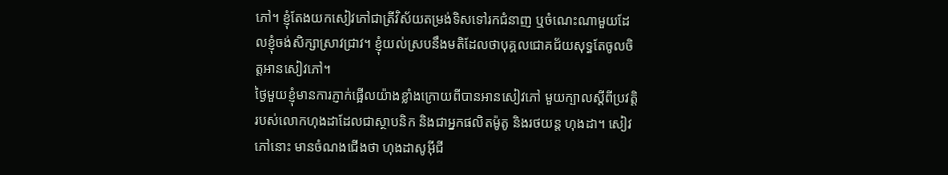ភៅ។ ខ្ញុំតែងយកសៀវភៅជាត្រីវិស័យតម្រង់ទិសទៅរកជំនាញ ឬចំណេះណាមួយដែលខ្ញុំចង់សិក្សាស្រាវជ្រាវ។ ខ្ញុំយល់ស្របនឹងមតិដែលថាបុគ្គលជោគជ័យសុទ្ធតែចូលចិត្តអានសៀវភៅ។
ថ្ងៃមួយខ្ញុំមានការភ្ញាក់ផ្អើលយ៉ាងខ្លាំងក្រោយពីបានអានសៀវភៅ មួយក្បាលស្តីពីប្រវត្តិរបស់លោកហុងដាដែលជាស្ថាបនិក និងជាអ្នកផលិតម៉ូតូ និងរថយន្ត ហុងដា។ សៀវភៅនោះ មានចំណងជើងថា ហុងដាសូអ៊ីជី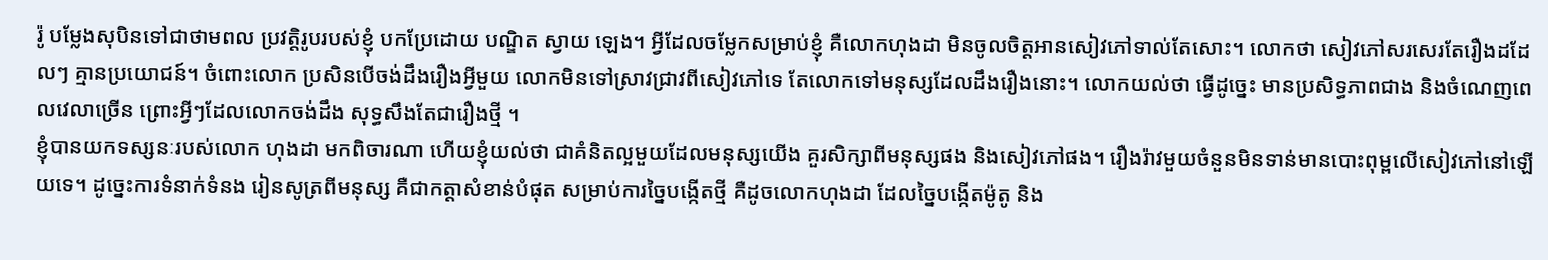រ៉ូ បម្លែងសុបិនទៅជាថាមពល ប្រវត្តិរូបរបស់ខ្ញុំ បកប្រែដោយ បណ្ឌិត ស្វាយ ឡេង។ អ្វីដែលចម្លែកសម្រាប់ខ្ញុំ គឺលោកហុងដា មិនចូលចិត្តអានសៀវភៅទាល់តែសោះ។ លោកថា សៀវភៅសរសេរតែរឿងដដែលៗ គ្មានប្រយោជន៍។ ចំពោះលោក ប្រសិនបើចង់ដឹងរឿងអ្វីមួយ លោកមិនទៅស្រាវជ្រាវពីសៀវភៅទេ តែលោកទៅមនុស្សដែលដឹងរឿងនោះ។ លោកយល់ថា ធ្វើដូច្នេះ មានប្រសិទ្ធភាពជាង និងចំណេញពេលវេលាច្រើន ព្រោះអ្វីៗដែលលោកចង់ដឹង សុទ្ធសឹងតែជារឿងថ្មី ។
ខ្ញុំបានយកទស្សនៈរបស់លោក ហុងដា មកពិចារណា ហើយខ្ញុំយល់ថា ជាគំនិតល្អមួយដែលមនុស្សយើង គួរសិក្សាពីមនុស្សផង និងសៀវភៅផង។ រឿងរ៉ាវមួយចំនួនមិនទាន់មានបោះពុម្ពលើសៀវភៅនៅឡើយទេ។ ដូច្នេះការទំនាក់ទំនង រៀនសូត្រពីមនុស្ស គឺជាកត្តាសំខាន់បំផុត សម្រាប់ការច្នៃបង្កើតថ្មី គឺដូចលោកហុងដា ដែលច្នៃបង្កើតម៉ូតូ និង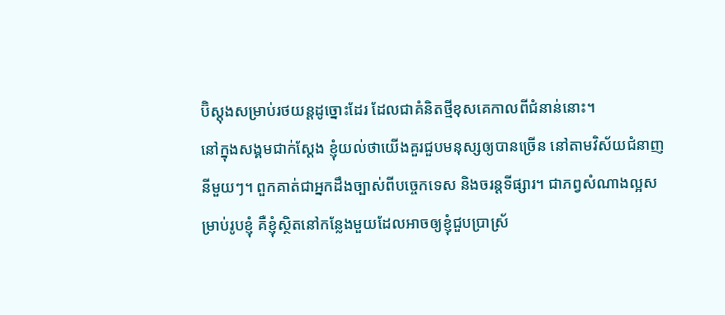ប៊ិស្តុងសម្រាប់រថយន្តដូច្នោះដែរ ដែលជាគំនិតថ្មីខុសគេកាលពីជំនាន់នោះ។
នៅក្នុងសង្គមជាក់ស្តែង ខ្ញុំយល់ថាយើងគួរជួបមនុស្សឲ្យបានច្រើន នៅតាមវិស័យជំនាញនីមួយៗ។ ពួកគាត់ជាអ្នកដឹងច្បាស់ពីបច្ចេកទេស និងចរន្តទីផ្សារ។ ជាភព្វសំណាងល្អសម្រាប់រូបខ្ញុំ គឺខ្ញុំស្ថិតនៅកន្លែងមួយដែលអាចឲ្យខ្ញុំជួបប្រាស្រ័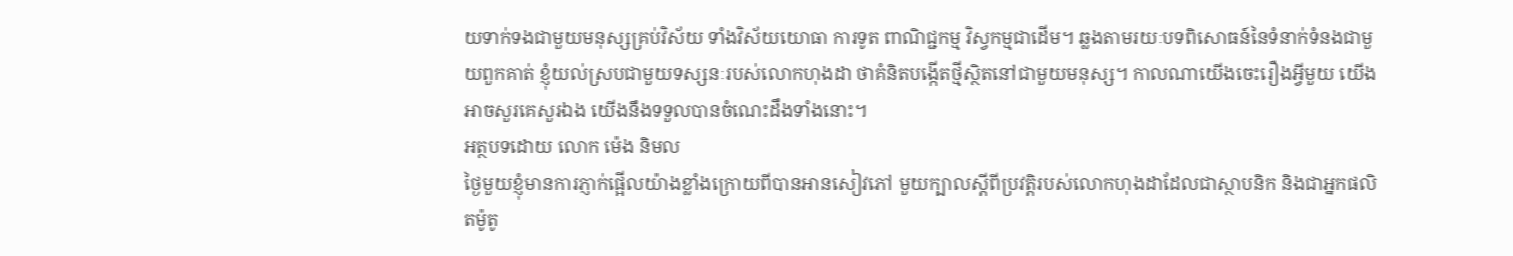យទាក់ទងជាមួយមនុស្សគ្រប់វិស័យ ទាំងវិស័យយោធា ការទូត ពាណិជ្ជកម្ម វិស្វកម្មជាដើម។ ឆ្លងតាមរយៈបទពិសោធន៍នៃទំនាក់ទំនងជាមួយពួកគាត់ ខ្ញុំយល់ស្របជាមួយទស្សនៈរបស់លោកហុងដា ថាគំនិតបង្កើតថ្មីស្ថិតនៅជាមួយមនុស្ស។ កាលណាយើងចេះរឿងអ្វីមួយ យើងអាចសួរគេសួរឯង យើងនឹងទទួលបានចំណេះដឹងទាំងនោះ។
អត្ថបទដោយ លោក ម៉េង និមល
ថ្ងៃមួយខ្ញុំមានការភ្ញាក់ផ្អើលយ៉ាងខ្លាំងក្រោយពីបានអានសៀវភៅ មួយក្បាលស្តីពីប្រវត្តិរបស់លោកហុងដាដែលជាស្ថាបនិក និងជាអ្នកផលិតម៉ូតូ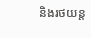និងរថយន្ត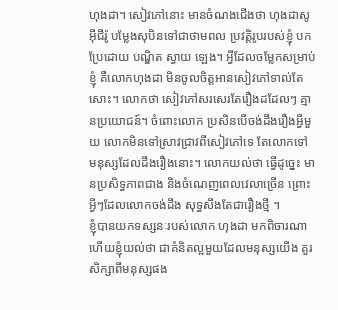ហុងដា។ សៀវភៅនោះ មានចំណងជើងថា ហុងដាសូអ៊ីជីរ៉ូ បម្លែងសុបិនទៅជាថាមពល ប្រវត្តិរូបរបស់ខ្ញុំ បកប្រែដោយ បណ្ឌិត ស្វាយ ឡេង។ អ្វីដែលចម្លែកសម្រាប់ខ្ញុំ គឺលោកហុងដា មិនចូលចិត្តអានសៀវភៅទាល់តែសោះ។ លោកថា សៀវភៅសរសេរតែរឿងដដែលៗ គ្មានប្រយោជន៍។ ចំពោះលោក ប្រសិនបើចង់ដឹងរឿងអ្វីមួយ លោកមិនទៅស្រាវជ្រាវពីសៀវភៅទេ តែលោកទៅមនុស្សដែលដឹងរឿងនោះ។ លោកយល់ថា ធ្វើដូច្នេះ មានប្រសិទ្ធភាពជាង និងចំណេញពេលវេលាច្រើន ព្រោះអ្វីៗដែលលោកចង់ដឹង សុទ្ធសឹងតែជារឿងថ្មី ។
ខ្ញុំបានយកទស្សនៈរបស់លោក ហុងដា មកពិចារណា ហើយខ្ញុំយល់ថា ជាគំនិតល្អមួយដែលមនុស្សយើង គួរសិក្សាពីមនុស្សផង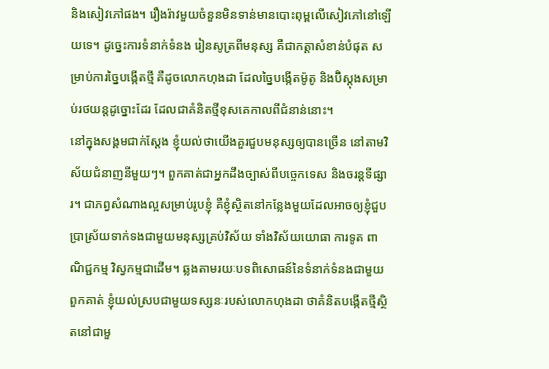និងសៀវភៅផង។ រឿងរ៉ាវមួយចំនួនមិនទាន់មានបោះពុម្ពលើសៀវភៅនៅឡើយទេ។ ដូច្នេះការទំនាក់ទំនង រៀនសូត្រពីមនុស្ស គឺជាកត្តាសំខាន់បំផុត សម្រាប់ការច្នៃបង្កើតថ្មី គឺដូចលោកហុងដា ដែលច្នៃបង្កើតម៉ូតូ និងប៊ិស្តុងសម្រាប់រថយន្តដូច្នោះដែរ ដែលជាគំនិតថ្មីខុសគេកាលពីជំនាន់នោះ។
នៅក្នុងសង្គមជាក់ស្តែង ខ្ញុំយល់ថាយើងគួរជួបមនុស្សឲ្យបានច្រើន នៅតាមវិស័យជំនាញនីមួយៗ។ ពួកគាត់ជាអ្នកដឹងច្បាស់ពីបច្ចេកទេស និងចរន្តទីផ្សារ។ ជាភព្វសំណាងល្អសម្រាប់រូបខ្ញុំ គឺខ្ញុំស្ថិតនៅកន្លែងមួយដែលអាចឲ្យខ្ញុំជួបប្រាស្រ័យទាក់ទងជាមួយមនុស្សគ្រប់វិស័យ ទាំងវិស័យយោធា ការទូត ពាណិជ្ជកម្ម វិស្វកម្មជាដើម។ ឆ្លងតាមរយៈបទពិសោធន៍នៃទំនាក់ទំនងជាមួយពួកគាត់ ខ្ញុំយល់ស្របជាមួយទស្សនៈរបស់លោកហុងដា ថាគំនិតបង្កើតថ្មីស្ថិតនៅជាមួ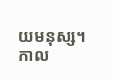យមនុស្ស។ កាល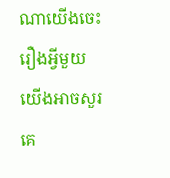ណាយើងចេះរឿងអ្វីមួយ យើងអាចសួរគេ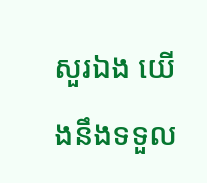សួរឯង យើងនឹងទទួល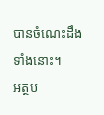បានចំណេះដឹងទាំងនោះ។
អត្ថប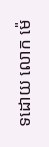ទដោយ លោក ម៉េ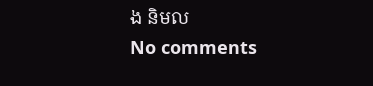ង និមល
No comments